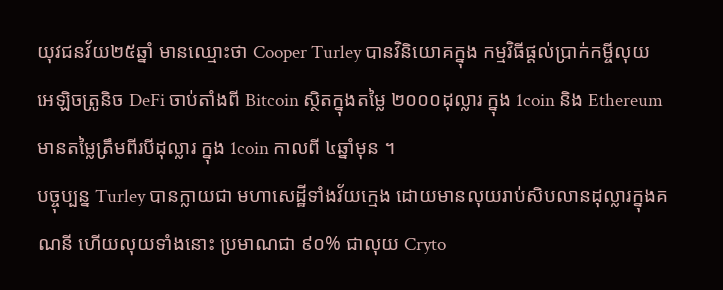យុវជនវ័យ២៥ឆ្នាំ មានឈ្មោះថា Cooper Turley បានវិនិយោគក្នុង កម្មវិធីផ្តល់ប្រាក់កម្ចីលុយ អេឡិចត្រូនិច DeFi ចាប់តាំងពី Bitcoin ស្ថិតក្នុងតម្លៃ ២០០០ដុល្លារ ក្នុង 1coin និង Ethereum មានតម្លៃត្រឹមពីរបីដុល្លារ ក្នុង 1coin កាលពី ៤ឆ្នាំមុន ។
បច្ចុប្បន្ន Turley បានក្លាយជា មហាសេដ្ឋីទាំងវ័យក្មេង ដោយមានលុយរាប់សិបលានដុល្លារក្នុងគណនី ហើយលុយទាំងនោះ ប្រមាណជា ៩០% ជាលុយ Cryto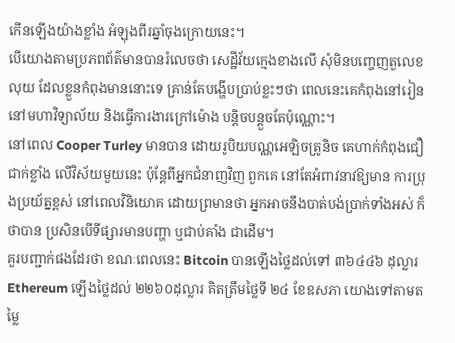កើនឡើងយ៉ាងខ្លាំង អំឡុងពីរឆ្នាំចុងក្រោយនេះ។
បើយោងតាមប្រភពព័ត៌មានបានរំលេចថា សេដ្ឋីវ័យក្មេងខាងលើ សុំមិនបញ្ចេញតួលេខលុយ ដែលខ្លួនកំពុងមាននោះទេ គ្រាន់តែបង្ហើបប្រាប់ខ្លះៗថា ពេលនេះគេកំពុងនៅរៀន នៅមហាវិទ្យាល័យ និងធ្វើការងារក្រៅម៉ោង បន្តិចបន្តួចតែប៉ុណ្ណោះ។
នៅពេល Cooper Turley មានបាន ដោយរូបិយបណ្ណអេឡិចត្រូនិច គេហាក់កំពុងជឿជាក់ខ្លាំង លើវិស័យមួយនេះ ប៉ុន្ដែពីអ្នកជំនាញវិញ ពួកគេ នៅតែអំពាវនាវឱ្យមាន ការប្រុងប្រយ័ត្នខ្ពស់ នៅពេលវិនិយោគ ដោយព្រមានថា អ្នកអាចនឹងបាត់បង់ប្រាក់ទាំងអស់ ក៏ថាបាន ប្រសិនបើទីផ្សារមានបញ្ហា ឬជាប់គាំង ជាដើម។
គួរបញ្ជាក់ផងដែរថា ខណៈពេលនេះ Bitcoin បានឡើងថ្លៃដល់ទៅ ៣៦៤៤៦ ដុល្លារ Ethereum ឡើងថ្លៃដល់ ២២៦០ដុល្លារ គិតត្រឹមថ្លៃទី ២៤ ខែឧសភា យោងទៅតាមតម្លៃ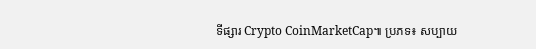ទីផ្សារ Crypto CoinMarketCap៕ ប្រភទ៖ សប្បាយ